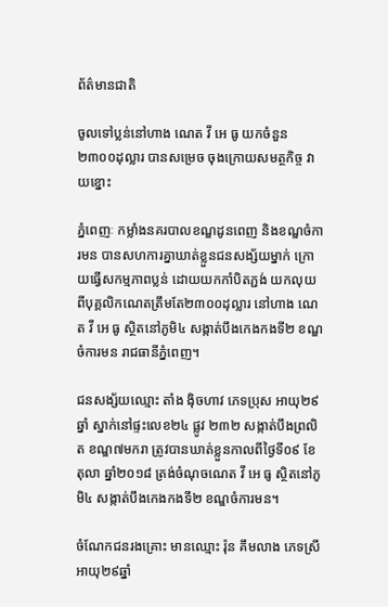ព័ត៌មានជាតិ

ចូលទៅប្លន់នៅហាង ណេត វី អេ ធូ យកចំនួន២៣០០ដុល្លារ បានសម្រេច ចុងក្រោយសមត្ថកិច្ច វាយខ្នោះ

ភ្នំពេញៈ កម្លាំងនគរបាលខណ្ឌដូនពេញ និងខណ្ឌចំការមន បានសហការគ្នាឃាត់ខ្លួនជនសង្ស័យម្នាក់ ក្រោយធ្វើសកម្មភាពប្លន់ ដោយយកកាំបិតភ្ជង់ យកលុយពីបុគ្គលិកណេតត្រឹមតែ២៣០០ដុល្លារ នៅហាង ណេត វី អេ ធូ ស្ថិតនៅភូមិ៤ សង្កាត់បឹងកេងកងទី២ ខណ្ឌចំការមន រាជធានីភ្នំពេញ។

ជនសង្ស័យឈ្មោះ តាំង ង៉ិចហាវ ភេទប្រុស អាយុ២៩ឆ្នាំ ស្នាក់នៅផ្ទះលេខ២៤ ផ្លូវ ២៣២ សង្កាត់បឹងព្រលិត ខណ្ឌ៧មករា ត្រូវបានឃាត់ខ្លួនកាលពីថ្ងៃទី០៩ ខែតុលា ឆ្នាំ២០១៨ ត្រង់ចំណុចណេត វី អេ ធូ ស្ថិតនៅភូមិ៤ សង្កាត់បឹងកេងកងទី២ ខណ្ឌចំការមន។

ចំណែកជនរងគ្រោះ មានឈ្មោះ រ៉ុន គឹមលាង ភេទស្រី អាយុ២៩ឆ្នាំ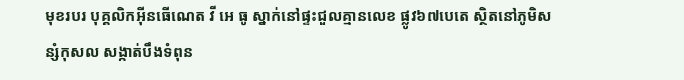មុខរបរ បុគ្គលិកអ៊ីនធើណេត វី អេ ធូ ស្នាក់នៅផ្ទះជួលគ្មានលេខ ផ្លូវ៦៧បេតេ ស្ថិតនៅភូមិសន្សំកុសល សង្កាត់បឹងទំពុន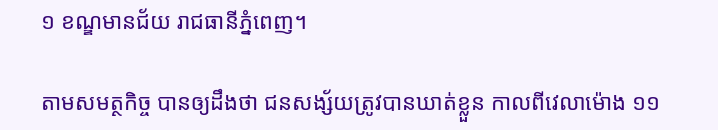១ ខណ្ឌមានជ័យ រាជធានីភ្នំពេញ។

តាមសមត្ថកិច្ច បានឲ្យដឹងថា ជនសង្ស័យត្រូវបានឃាត់ខ្លួន កាលពីវេលាម៉ោង ១១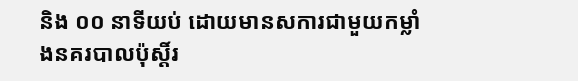និង ០០ នាទីយប់ ដោយមានសការជាមួយកម្លាំងនគរបាលប៉ុស្តិ៍រ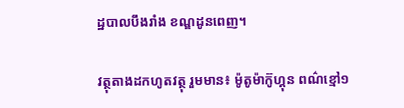ដ្ឋបាលបឹងរាំង ខណ្ឌដូនពេញ។

វត្ថុតាងដកហូតវត្ថុ រួមមាន៖ ម៉ូតូម៉ាក៊ូហ្គុន ពណ៌ខ្មៅ១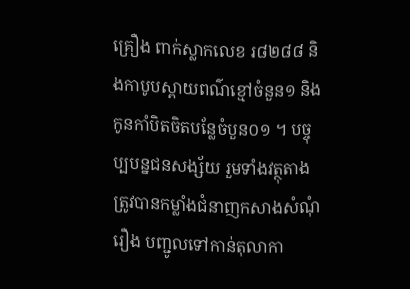គ្រឿង ពាក់ស្លាកលេខ រ៨២៨៨ និងកាបូបស្ពាយពណ៌ខ្មៅចំនួន១ និងកូនកាំបិតចិតបន្លែចំបួន០១ ។ បច្ចុប្បបន្នជនសង្ស័យ រួមទាំងវត្ថុតាងត្រូវបានកម្លាំងជំនាញកសាងសំណុំរឿង បញ្ជូលទៅកាន់តុលាកា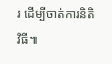រ ដើម្បីចាត់ការនិតិវិធី៕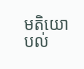មតិយោបល់